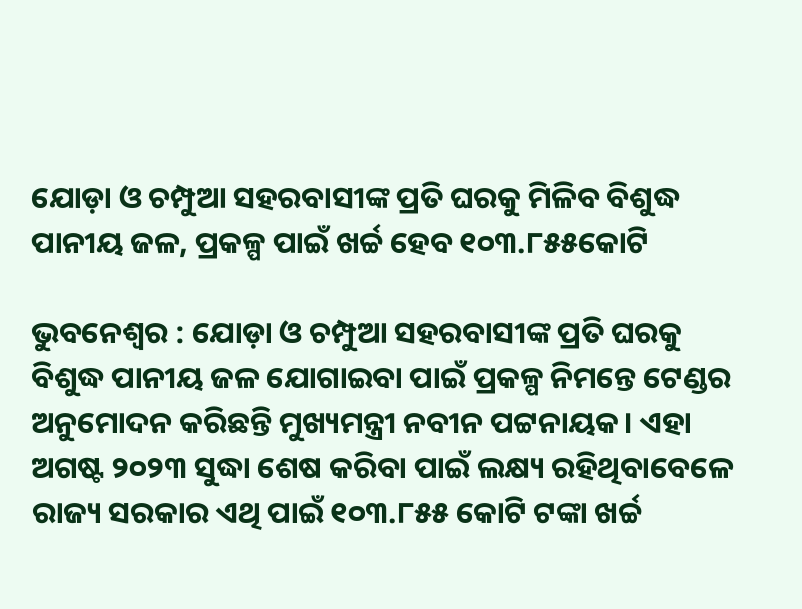ଯୋଡ଼ା ଓ ଚମ୍ପୁଆ ସହରବାସୀଙ୍କ ପ୍ରତି ଘରକୁ ମିଳିବ ବିଶୁଦ୍ଧ ପାନୀୟ ଜଳ, ପ୍ରକଳ୍ପ ପାଇଁ ଖର୍ଚ୍ଚ ହେବ ୧୦୩.୮୫୫କୋଟି

ଭୁବନେଶ୍ୱର : ଯୋଡ଼ା ଓ ଚମ୍ପୁଆ ସହରବାସୀଙ୍କ ପ୍ରତି ଘରକୁ ବିଶୁଦ୍ଧ ପାନୀୟ ଜଳ ଯୋଗାଇବା ପାଇଁ ପ୍ରକଳ୍ପ ନିମନ୍ତେ ଟେଣ୍ଡର ଅନୁମୋଦନ କରିଛନ୍ତି ମୁଖ୍ୟମନ୍ତ୍ରୀ ନବୀନ ପଟ୍ଟନାୟକ। ଏହା ଅଗଷ୍ଟ ୨୦୨୩ ସୁଦ୍ଧା ଶେଷ କରିବା ପାଇଁ ଲକ୍ଷ୍ୟ ରହିଥିବାବେଳେ ରାଜ୍ୟ ସରକାର ଏଥି ପାଇଁ ୧୦୩.୮୫୫ କୋଟି ଟଙ୍କା ଖର୍ଚ୍ଚ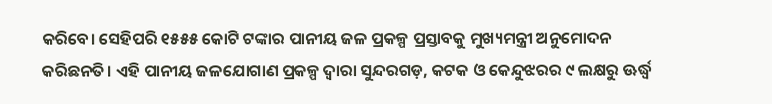କରିବେ। ସେହିପରି ୧୫୫୫ କୋଟି ଟଙ୍କାର ପାନୀୟ ଜଳ ପ୍ରକଳ୍ପ ପ୍ରସ୍ତାବକୁ ମୁଖ୍ୟମନ୍ତ୍ରୀ ଅନୁମୋଦନ କରିଛନତି। ଏହି ପାନୀୟ ଜଳଯୋଗାଣ ପ୍ରକଳ୍ପ ଦ୍ୱାରା ସୁନ୍ଦରଗଡ଼, କଟକ ଓ କେନ୍ଦୁଝରର ୯ ଲକ୍ଷରୁ ଊର୍ଦ୍ଧ୍ୱ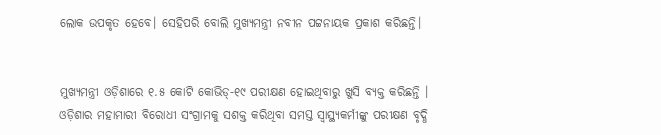ଲୋକ ଉପକୃତ ହେବେ। ସେହିପରି ବୋଲି ମୁଖ୍ୟମନ୍ତ୍ରୀ ନବୀନ ପଟ୍ଟନାୟକ ପ୍ରକାଶ କରିଛନ୍ତି।


ମୁଖ୍ୟମନ୍ତ୍ରୀ ଓଡ଼ିଶାରେ ୧.୫ କୋଟି କୋଭିଡ୍‌-୧୯ ପରୀକ୍ଷଣ ହୋଇଥିବାରୁ ଖୁସି ବ୍ୟକ୍ତ କରିଛନ୍ତି । ଓଡ଼ିଶାର ମହାମାରୀ ବିରୋଧୀ ସଂଗ୍ରାମକୁ ସଶକ୍ତ କରିଥିବା ସମସ୍ତ ସ୍ୱାସ୍ଥ୍ୟକର୍ମୀଙ୍କୁ ପରୀକ୍ଷଣ ବୃଦ୍ଧି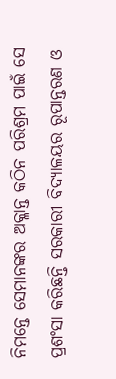ନିମନ୍ତେ ସେମାନଙ୍କର ଅକ୍ଳାନ୍ତ କଠିନ ପରିଶ୍ରମ ପାଇଁ ସେ ପ୍ରଶଂସା କରିଛନ୍ତି ସରକାରୀ ବିଦ୍ୟାଳୟର ରୂପାନ୍ତରଣ ଓ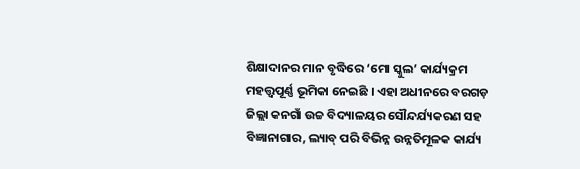ଶିକ୍ଷାଦାନର ମାନ ବୃଦ୍ଧିରେ ‘ମୋ ସ୍କୁଲ’ କାର୍ଯ୍ୟକ୍ରମ ମହତ୍ତ୍ୱପୂର୍ଣ୍ଣ ଭୂମିକା ନେଇଛି । ଏହା ଅଧୀନରେ ବରଗଡ଼ ଜିଲ୍ଲା କନଗାଁ ଉଚ୍ଚ ବିଦ୍ୟାଳୟର ସୌନ୍ଦର୍ଯ୍ୟକରଣ ସହ ବିଜ୍ଞାନାଗାର, ଲ୍ୟାବ୍‌ ପରି ବିଭିନ୍ନ ଉନ୍ନତିମୂଳକ କାର୍ଯ୍ୟ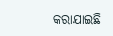କରାଯାଇଛି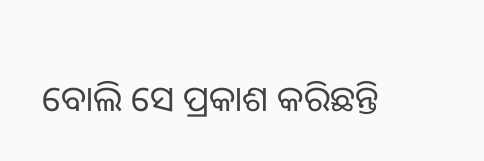ବୋଲି ସେ ପ୍ରକାଶ କରିଛନ୍ତି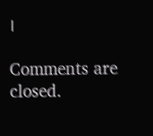।

Comments are closed.